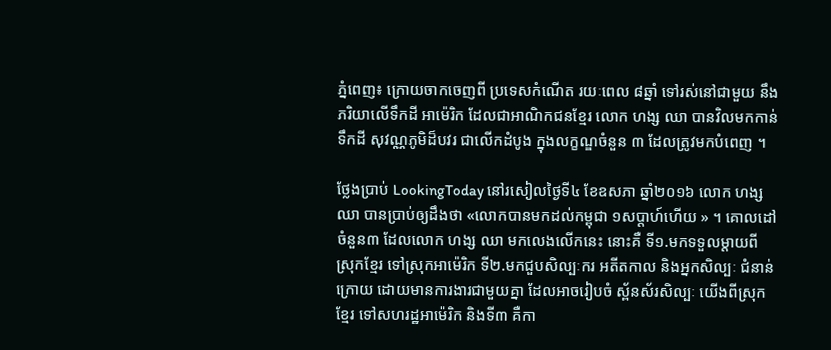ភ្នំពេញ៖ ក្រោយចាកចេញពី ប្រទេសកំណើត រយៈពេល ៨ឆ្នាំ ទៅរស់នៅជាមួយ នឹងភរិយាលើទឹកដី អាម៉េរិក ដែលជាអាណិកជនខ្មែរ លោក ហង្ស ឈា បានវិលមកកាន់ទឹកដី សុវណ្ណភូមិដ៏បវរ ជាលើកដំបូង ក្នុងលក្ខណ្ឌចំនួន ៣ ដែលត្រូវមកបំពេញ ។

ថ្លែងប្រាប់ LookingToday នៅរសៀលថ្ងៃទី៤ ខែឧសភា ឆ្នាំ២០១៦ លោក ហង្ស ឈា បានប្រាប់ឲ្យដឹងថា «លោកបានមកដល់កម្ពុជា ១សប្តាហ៍ហើយ » ។ គោលដៅចំនួន៣ ដែលលោក ហង្ស ឈា មកលេងលើកនេះ នោះគឺ ទី១.មកទទួលម្តាយពី ស្រុកខ្មែរ ទៅស្រុកអាម៉េរិក ទី២.មកជួបសិល្បៈករ អតីតកាល និងអ្នកសិល្បៈ ជំនាន់ក្រោយ ដោយមានការងារជាមួយគ្នា ដែលអាចរៀបចំ ស្ព័នស័រសិល្បៈ យើងពីស្រុកខ្មែរ ទៅសហរដ្ឋអាម៉េរិក និងទី៣ គឺកា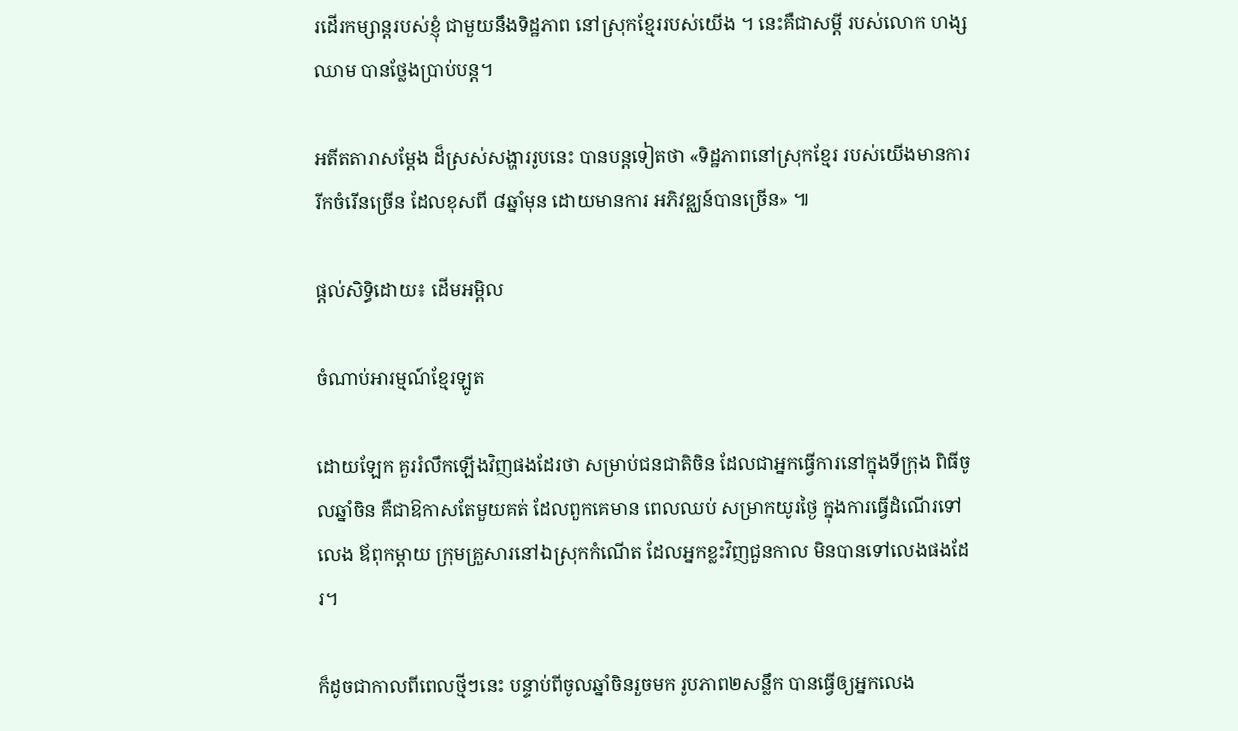រដើរកម្សាន្តរបស់ខ្ញុំ ជាមួយនឹងទិដ្ឋភាព នៅស្រុកខ្មែររបស់យើង ។ នេះគឺជាសម្តី របស់លោក ហង្ស ឈាម បានថ្លែងប្រាប់បន្ត។

អតីតតារាសម្តែង ដ៏ស្រស់សង្ហាររូបនេះ បានបន្តទៀតថា «ទិដ្ឋភាពនៅស្រុកខ្មែរ របស់យើងមានការ រីកចំរើនច្រើន ដែលខុសពី ៨ឆ្នាំមុន ដោយមានការ អភិវឌ្ឈន៍បានច្រើន» ៕

ផ្តល់សិទ្ធិដោយ៖ ដើមអម្ពិល

ចំណាប់អារម្មណ៍ខ្មែរឡូត

ដោយឡែក គួររំលឹកឡើងវិញផងដែរថា សម្រាប់ជនជាតិចិន ដែលជាអ្នកធ្វើការនៅក្នុងទីក្រុង ពិធីចូលឆ្នាំចិន គឺជាឱកាសតែមួយគត់ ដែលពួកគេមាន ពេលឈប់ សម្រាកយូរថ្ងៃ ក្នុងការធ្វើដំណើរទៅលេង ឪពុកម្ដាយ ក្រុមគ្រួសារនៅឯស្រុកកំណើត ដែលអ្នកខ្លះវិញជួនកាល មិនបានទៅលេងផងដែរ។

ក៏ដូចជាកាលពីពេលថ្មីៗនេះ បន្ទាប់ពីចូលឆ្នាំចិនរួចមក រូបភាព២សន្លឹក បានធ្វើឲ្យអ្នកលេង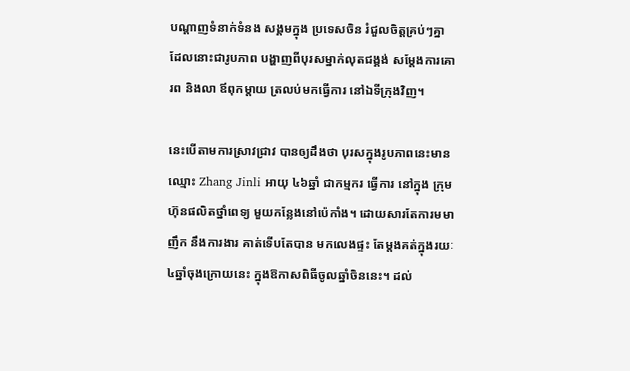បណ្ដាញទំនាក់ទំនង សង្គមក្នុង ប្រទេសចិន រំជួលចិត្ដគ្រប់ៗគ្នា ដែលនោះជារូបភាព បង្ហាញពីបុរសម្នាក់លុតជង្គង់ សម្ដែងការគោរព និងលា ឪពុកម្ដាយ ត្រលប់មកធ្វើការ នៅឯទីក្រុងវិញ។

នេះបើតាមការស្រាវជ្រាវ បានឲ្យដឹងថា បុរសក្នុងរូបភាពនេះមានឈ្មោះ Zhang Jinli អាយុ ៤៦ឆ្នាំ ជាកម្មករ ធ្វើការ នៅក្នុង ក្រុមហ៊ុនផលិតថ្នាំពេទ្យ មួយកន្លែងនៅប៉េកាំង។ ដោយសារតែការមមាញឹក នឹងការងារ គាត់ទើបតែបាន មកលេងផ្ទះ តែម្ដងគត់ក្នុងរយៈ ៤ឆ្នាំចុងក្រោយនេះ ក្នុងឱកាសពិធីចូលឆ្នាំចិននេះ។ ដល់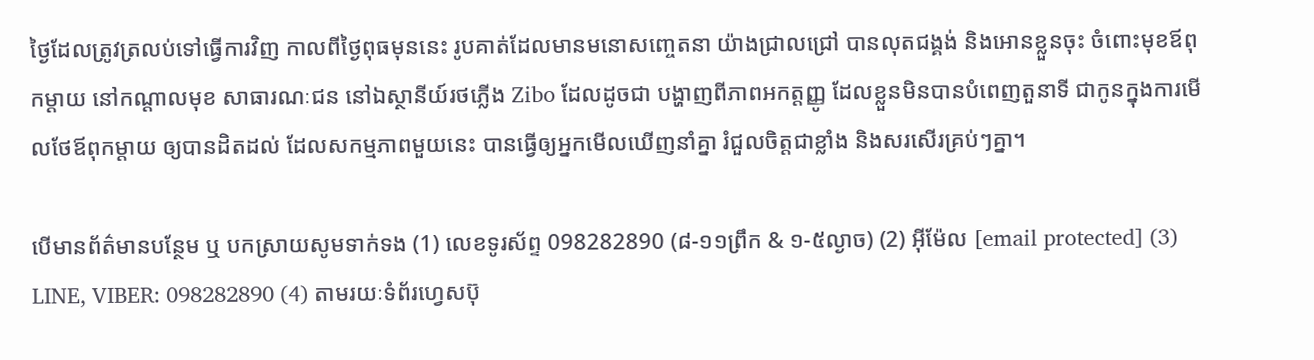ថ្ងៃដែលត្រូវត្រលប់ទៅធ្វើការវិញ កាលពីថ្ងៃពុធមុននេះ រូបគាត់ដែលមានមនោសញ្ចេតនា យ៉ាងជ្រាលជ្រៅ បានលុតជង្គង់ និងអោនខ្លួនចុះ ចំពោះមុខឪពុកម្ដាយ នៅកណ្ដាលមុខ សាធារណៈជន នៅឯស្ថានីយ៍រថភ្លើង Zibo ដែលដូចជា បង្ហាញពីភាពអកត្តញ្ញូ ដែលខ្លួនមិនបានបំពេញតួនាទី ជាកូនក្នុងការមើលថែឪពុកម្ដាយ ឲ្យបានដិតដល់ ដែលសកម្មភាពមួយនេះ បានធ្វើឲ្យអ្នកមើលឃើញនាំគ្នា រំជួលចិត្ដជាខ្លាំង និងសរសើរគ្រប់ៗគ្នា។

បើមានព័ត៌មានបន្ថែម ឬ បកស្រាយសូមទាក់ទង (1) លេខទូរស័ព្ទ 098282890 (៨-១១ព្រឹក & ១-៥ល្ងាច) (2) អ៊ីម៉ែល [email protected] (3) LINE, VIBER: 098282890 (4) តាមរយៈទំព័រហ្វេសប៊ុ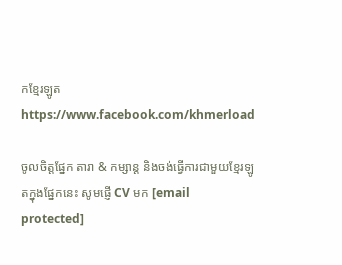កខ្មែរឡូត https://www.facebook.com/khmerload

ចូលចិត្តផ្នែក តារា & កម្សាន្ដ និងចង់ធ្វើការជាមួយខ្មែរឡូតក្នុងផ្នែកនេះ សូមផ្ញើ CV មក [email protected]